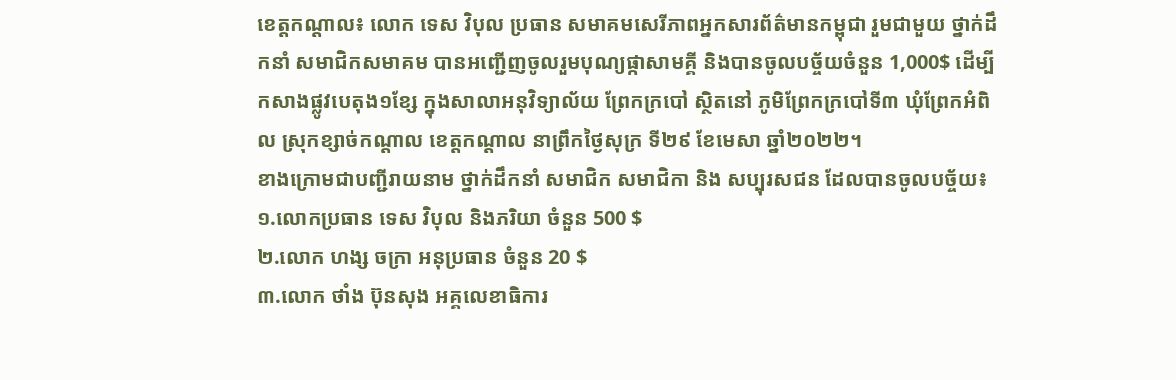ខេត្តកណ្តាល៖ លោក ទេស វិបុល ប្រធាន សមាគមសេរីភាពអ្នកសារព័ត៌មានកម្ពុជា រួមជាមួយ ថ្នាក់ដឹកនាំ សមាជិកសមាគម បានអញ្ជើញចូលរួមបុណ្យផ្កាសាមគ្គី និងបានចូលបច្ច័យចំនួន 1,000$ ដើម្បីកសាងផ្លូវបេតុង១ខ្សែ ក្នុងសាលាអនុវិទ្យាល័យ ព្រែកក្របៅ ស្ថិតនៅ ភូមិព្រែកក្របៅទី៣ ឃុំព្រែកអំពិល ស្រុកខ្សាច់កណ្តាល ខេត្តកណ្តាល នាព្រឹកថ្ងៃសុក្រ ទី២៩ ខែមេសា ឆ្នាំ២០២២។
ខាងក្រោមជាបញ្ជីរាយនាម ថ្នាក់ដឹកនាំ សមាជិក សមាជិកា និង សប្បុរសជន ដែលបានចូលបច្ច័យ៖
១.លោកប្រធាន ទេស វិបុល និងភរិយា ចំនួន 500 $
២.លោក ហង្ស ចក្រា អនុប្រធាន ចំនួន 20 $
៣.លោក ថាំង ប៊ុនសុង អគ្គលេខាធិការ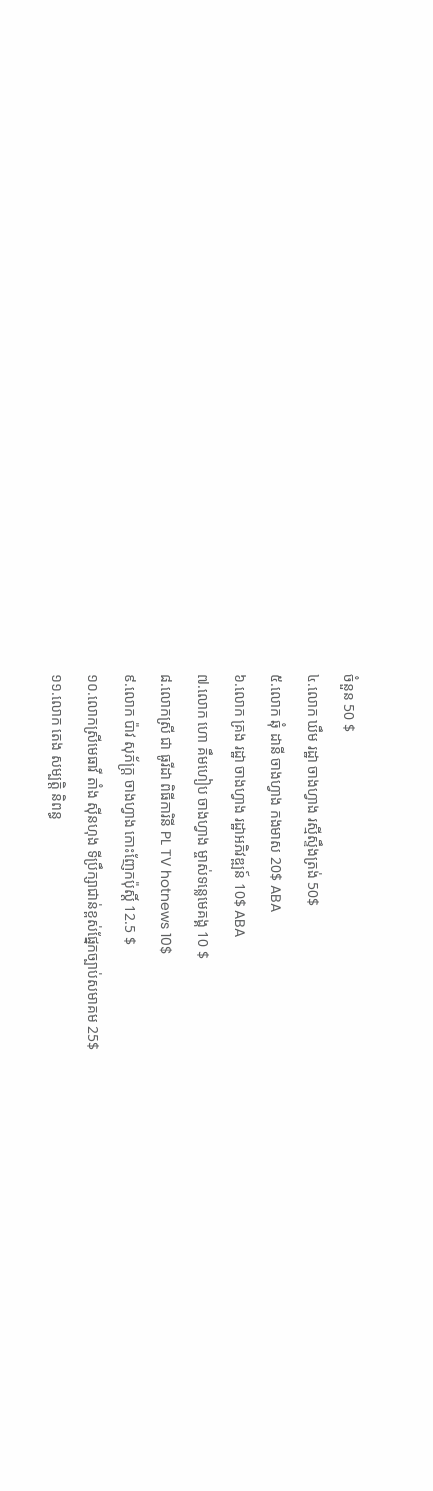ចំនួន 50 $
៤.លោក ឃឹម រដ្ឋា ចាងហ្វាង រស្មីស្ទឹងត្រង់ 50$
៥.លោក ឆុំ ដានី ចាងហ្វាង កងមាស 20$ ABA
៦.លោក គ្រង រដ្ឋា ចាងហ្វាង រដ្ឋាអភិវឌ្ឍន៍ 10$ ABA
៧.លោក ហោ គឹមហៀប ចាងហ្វាង ម្ចាស់ទន្លេមេគង្គ 10 $
៨.លោកស្រី ជា ធូរីដា ពិធីការិនី PL TV hotnews 10$
៩.លោក ប៉ាវ សុភ័ក្ត្រ ចាងហ្វាង កោះញែកប៉ុស្តិ៍ 12.5 $
១០.លោកស្រីមេធាវី តាំង ស៊ីនហុង ទីប្រឹក្សាជាន់ខ្ពស់ផ្នែកច្បាប់សមាគម 25$
១១.លោក តេង សម្បត្តិ និពន្ធ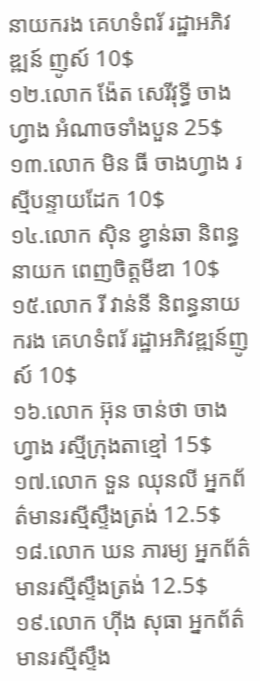នាយករង គេហទំពរ័ រដ្ឋាអភិវឌ្ឍន៍ ញូស៍ 10$
១២.លោក ង៉ែត សេរីវុទ្ធី ចាងហ្វាង អំណាចទាំងបួន 25$
១៣.លោក មិន ធី ចាងហ្វាង រស្មីបន្ទាយដែក 10$
១៤.លោក ស៊ិន ខ្វាន់ឆា និពន្ធនាយក ពេញចិត្តមីឌា 10$
១៥.លោក រី វាន់នី និពន្ធនាយករង គេហទំពរ័ រដ្ឋាអភិវឌ្ឍន៍ញូស៍ 10$
១៦.លោក អ៊ុន ចាន់ថា ចាងហ្វាង រស្មីក្រុងតាខ្មៅ 15$
១៧.លោក ទួន ឈុនលី អ្នកព័ត៌មានរស្មីស្ទឹងត្រង់ 12.5$
១៨.លោក ឃន ភារម្យ អ្នកព័ត៌មានរស្មីស្ទឹងត្រង់ 12.5$
១៩.លោក ហ៊ីង សុធា អ្នកព័ត៌មានរស្មីស្ទឹង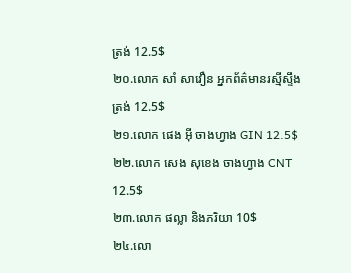ត្រង់ 12.5$
២០.លោក សាំ សាវឿន អ្នកព័ត៌មានរស្មីស្ទឹងត្រង់ 12.5$
២១.លោក ផេង អុី ចាងហ្វាង GIN 12.5$
២២.លោក សេង សុខេង ចាងហ្វាង CNT 12.5$
២៣.លោក ផល្លា និងភរិយា 10$
២៤.លោ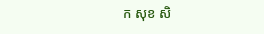ក សុខ សិ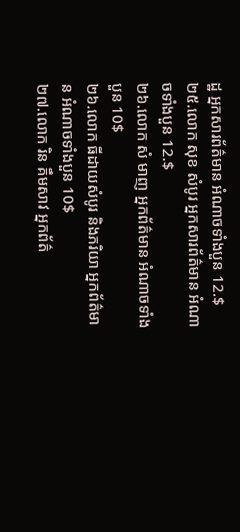ដ្ឋ អ្នកសារព័ត៌មាន អំណាចទាំងបួន 12.$
២៥.លោក សុខ សំបូរ អ្នកសារព័ត៌មាន អំណាចទាំងបួន 12.$
២៦.លោក សំ មាញ អ្នកព័ត៌មាន អំណាចទាំងបួន 10$
២៦.លោក ធីដាយសំបូរ និងភរិយា អ្នកព័ត៌មាន អំណាចទាំងបួន 10$
២៧.លោក រិន គឹមសាវ អ្នកព័ត៌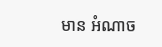មាន អំណាច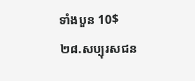ទាំងបួន 10$
២៨.សប្បុរសជន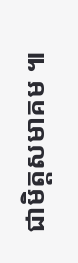ជាមិត្តសមាគម ៕